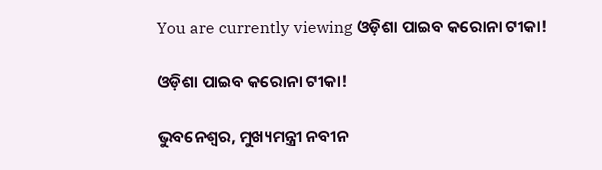You are currently viewing ଓଡ଼ିଶା ପାଇବ କରୋନା ଟୀକା!

ଓଡ଼ିଶା ପାଇବ କରୋନା ଟୀକା!

ଭୁବନେଶ୍ୱର, ମୁଖ୍ୟମନ୍ତ୍ରୀ ନବୀନ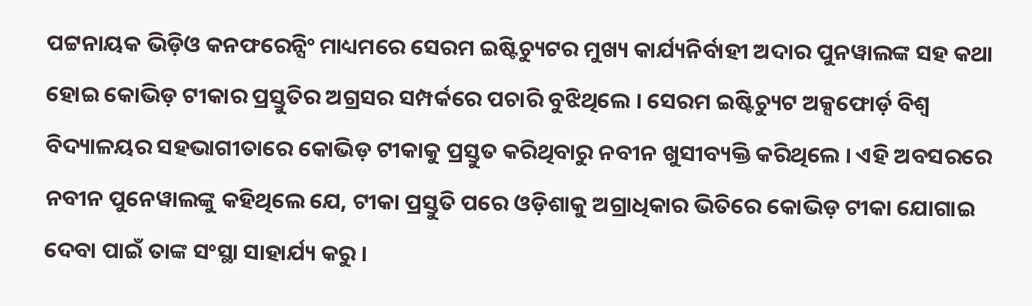ପଟ୍ଟନାୟକ ଭିଡ଼ିଓ କନଫରେନ୍ସିଂ ମାଧ୍ୟମରେ ସେରମ ଇଷ୍ଟିଚ୍ୟୁଟର ମୁଖ୍ୟ କାର୍ଯ୍ୟନିର୍ବାହୀ ଅଦାର ପୁନୱାଲଙ୍କ ସହ କଥା ହୋଇ କୋଭିଡ଼ ଟୀକାର ପ୍ରସ୍ତୁତିର ଅଗ୍ରସର ସମ୍ପର୍କରେ ପଚାରି ବୁଝିଥିଲେ । ସେରମ ଇଷ୍ଟିଚ୍ୟୁଟ ଅକ୍ସଫୋର୍ଡ଼ ବିଶ୍ୱ ବିଦ୍ୟାଳୟର ସହଭାଗୀତାରେ କୋଭିଡ଼ ଟୀକାକୁ ପ୍ରସ୍ତୁତ କରିଥିବାରୁ ନବୀନ ଖୁସୀବ୍ୟକ୍ତି କରିଥିଲେ । ଏହି ଅବସରରେ ନବୀନ ପୁନେୱାଲଙ୍କୁ କହିଥିଲେ ଯେ, ଟୀକା ପ୍ରସ୍ତୁତି ପରେ ଓଡ଼ିଶାକୁ ଅଗ୍ରାଧିକାର ଭିତିରେ କୋଭିଡ଼ ଟୀକା ଯୋଗାଇ ଦେବା ପାଇଁ ତାଙ୍କ ସଂସ୍ଥା ସାହାର୍ଯ୍ୟ କରୁ ।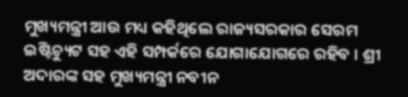ମୁଖ୍ୟମନ୍ତ୍ରୀ ଆଉ ମଧ୍ୟ କହିଥିଲେ ରାଜ୍ୟସରକାର ସେରମ ଇଷ୍ଟିଚ୍ୟୁଟ ସହ ଏହି ସମ୍ପର୍କରେ ଯୋଗାଯୋଗରେ ରହିବ । ଶ୍ରୀ ଅଦାରଙ୍କ ସହ ମୁଖ୍ୟମନ୍ତ୍ରୀ ନବୀନ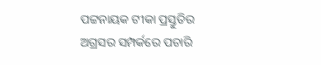ପଟ୍ଟନାୟକ ଟୀକା ପ୍ରସ୍ତୁତିର ଅଗ୍ରସର ସମ୍ପର୍କରେ ପଚାରି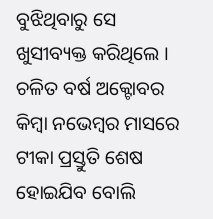ବୁଝିଥିବାରୁ ସେ ଖୁସୀବ୍ୟକ୍ତ କରିଥିଲେ । ଚଳିତ ବର୍ଷ ଅକ୍ଟୋବର କିମ୍ବା ନଭେମ୍ବର ମାସରେ ଟୀକା ପ୍ରସ୍ତୁତି ଶେଷ ହୋଇଯିବ ବୋଲି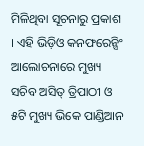ମିଳିଥିବା ସୂଚନାରୁ ପ୍ରକାଶ । ଏହି ଭିଡ଼ିଓ କନଫରେନ୍ସିଂ ଆଲୋଚନାରେ ମୁଖ୍ୟ ସଚିବ ଅସିତ୍ ତ୍ରିପାଠୀ ଓ ୫ଟି ମୁଖ୍ୟ ଭିକେ ପାଣ୍ଡିଆନ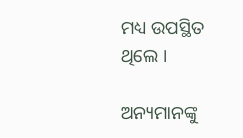ମଧ୍ୟ ଉପସ୍ଥିତ ଥିଲେ ।

ଅନ୍ୟମାନଙ୍କୁ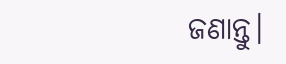ଜଣାନ୍ତୁ।